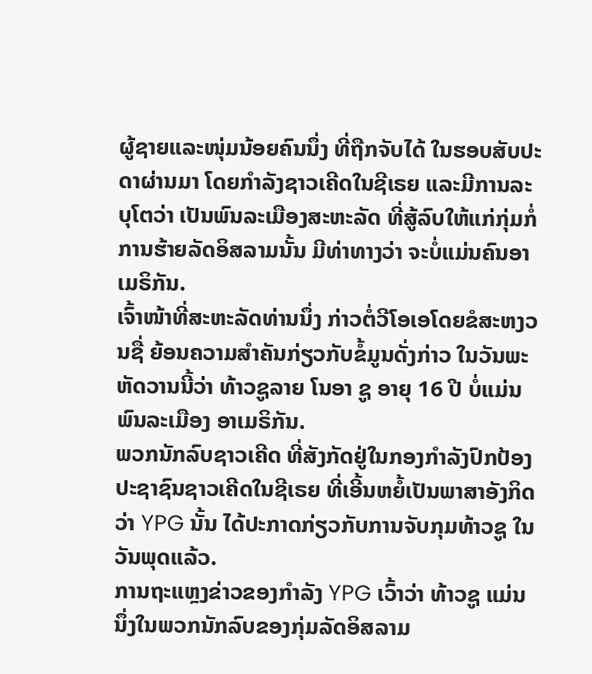ຜູ້ຊາຍແລະໜຸ່ມນ້ອຍຄົນນຶ່ງ ທີ່ຖືກຈັບໄດ້ ໃນຮອບສັບປະດາຜ່ານມາ ໂດຍກຳລັງຊາວເຄີດໃນຊີເຣຍ ແລະມີການລະບຸໂຕວ່າ ເປັນພົນລະເມືອງສະຫະລັດ ທີ່ສູ້ລົບໃຫ້ແກ່ກຸ່ມກໍ່ການຮ້າຍລັດອິສລາມນັ້ນ ມີທ່າທາງວ່າ ຈະບໍ່ແມ່ນຄົນອາເມຣິກັນ.
ເຈົ້າໜ້າທີ່ສະຫະລັດທ່ານນຶ່ງ ກ່າວຕໍ່ວີໂອເອໂດຍຂໍສະຫງວນຊື່ ຍ້ອນຄວາມສຳຄັນກ່ຽວກັບຂໍ້ມູນດັ່ງກ່າວ ໃນວັນພະຫັດວານນີ້ວ່າ ທ້າວຊູລາຍ ໂນອາ ຊູ ອາຍຸ 16 ປີ ບໍ່ແມ່ນພົນລະເມືອງ ອາເມຣິກັນ.
ພວກນັກລົບຊາວເຄີດ ທີ່ສັງກັດຢູ່ໃນກອງກຳລັງປົກປ້ອງປະຊາຊົນຊາວເຄີດໃນຊີເຣຍ ທີ່ເອີ້ນຫຍໍ້ເປັນພາສາອັງກິດວ່າ YPG ນັ້ນ ໄດ້ປະກາດກ່ຽວກັບການຈັບກຸມທ້າວຊູ ໃນວັນພຸດແລ້ວ.
ການຖະແຫຼງຂ່າວຂອງກຳລັງ YPG ເວົ້າວ່າ ທ້າວຊູ ແມ່ນນຶ່ງໃນພວກນັກລົບຂອງກຸ່ມລັດອິສລາມ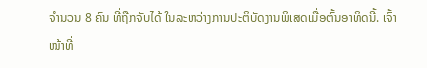ຈຳນວນ 8 ຄົນ ທີ່ຖືກຈັບໄດ້ ໃນລະຫວ່າງການປະຕິບັດງານພິເສດເມື່ອຕົ້ນອາທິດນີ້. ເຈົ້າໜ້າທີ່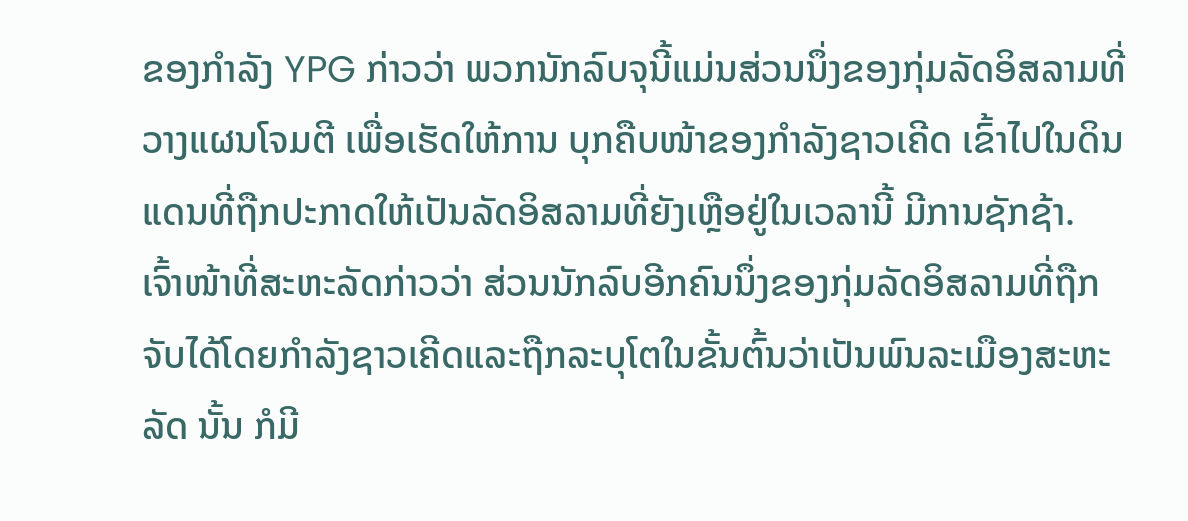ຂອງກຳລັງ YPG ກ່າວວ່າ ພວກນັກລົບຈຸນີ້ແມ່ນສ່ວນນຶ່ງຂອງກຸ່ມລັດອິສລາມທີ່ວາງແຜນໂຈມຕີ ເພື່ອເຮັດໃຫ້ການ ບຸກຄືບໜ້າຂອງກຳລັງຊາວເຄີດ ເຂົ້າໄປໃນດິນແດນທີ່ຖືກປະກາດໃຫ້ເປັນລັດອິສລາມທີ່ຍັງເຫຼືອຢູ່ໃນເວລານີ້ ມີການຊັກຊ້າ.
ເຈົ້າໜ້າທີ່ສະຫະລັດກ່າວວ່າ ສ່ວນນັກລົບອີກຄົນນຶ່ງຂອງກຸ່ມລັດອິສລາມທີ່ຖືກ
ຈັບໄດ້ໂດຍກຳລັງຊາວເຄີດແລະຖືກລະບຸໂຕໃນຂັ້ນຕົ້ນວ່າເປັນພົນລະເມືອງສະຫະລັດ ນັ້ນ ກໍມີ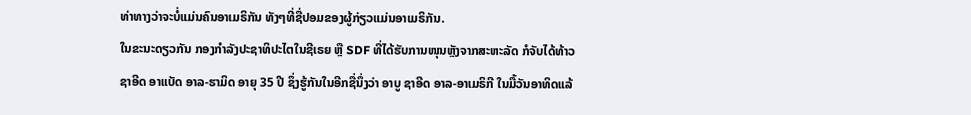ທ່າທາງວ່າຈະບໍ່ແມ່ນຄົນອາເມຣິກັນ ທັງໆທີ່ຊື່ປອມຂອງຜູ້ກ່ຽວແມ່ນອາເມຣິກັນ.
ໃນຂະນະດຽວກັນ ກອງກຳລັງປະຊາທິປະໄຕໃນຊີເຣຍ ຫຼື SDF ທີ່ໄດ້ຮັບການໜຸນຫຼັງຈາກສະຫະລັດ ກໍຈັບໄດ້ທ້າວຊາອີດ ອາແບັດ ອາລ-ຮາມິດ ອາຍຸ 35 ປີ ຊຶ່ງຮູ້ກັນໃນອີກຊື່ນຶ່ງວ່າ ອາບູ ຊາອີດ ອາລ-ອາເມຣິກີ ໃນມື້ວັນອາທິດແລ້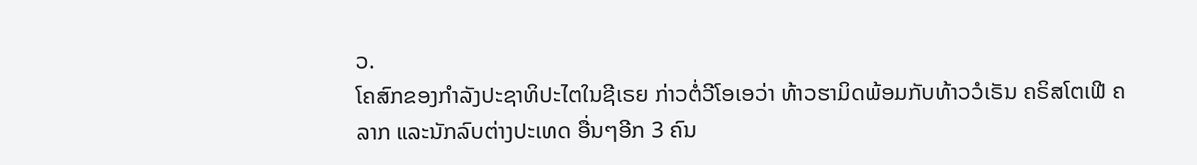ວ.
ໂຄສົກຂອງກຳລັງປະຊາທິປະໄຕໃນຊີເຣຍ ກ່າວຕໍ່ວີໂອເອວ່າ ທ້າວຮາມິດພ້ອມກັບທ້າວວໍເຣັນ ຄຣິສໂຕເຟີ ຄລາກ ແລະນັກລົບຕ່າງປະເທດ ອື່ນໆອີກ 3 ຄົນ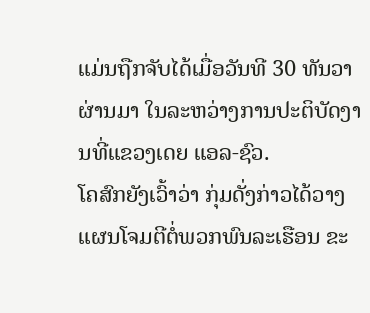ແມ່ນຖືກຈັບໄດ້ເມື່ອວັນທີ 30 ທັນວາຜ່ານມາ ໃນລະຫວ່າງການປະຕິບັດງານທີ່ແຂວງເດຍ ແອລ-ຊົວ.
ໂຄສົກຍັງເວົ້າວ່າ ກຸ່ມດັ່ງກ່າວໄດ້ວາງແຜນໂຈມຕີຕໍ່ພວກພົນລະເຮືອນ ຂະ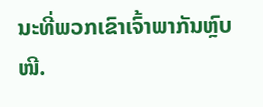ນະທີ່ພວກເຂົາເຈົ້າພາກັນຫຼົບໜີ.